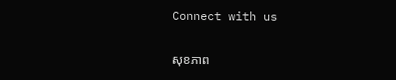Connect with us

សុខភាព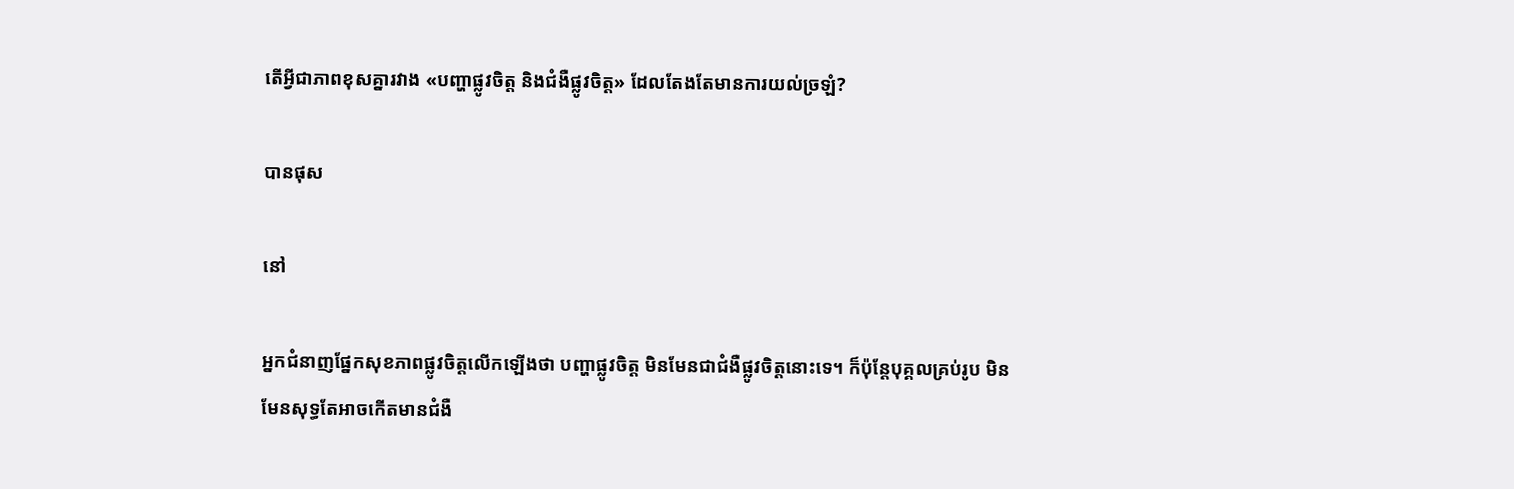តើអ្វីជាភាពខុសគ្នារវាង «បញ្ហាផ្លូវចិត្ត និងជំងឺផ្លូវចិត្ត» ដែលតែងតែមានការយល់ច្រឡំ?

បានផុស

នៅ

អ្នកជំនាញផ្នែកសុខភាពផ្លូវចិត្តលើកឡើងថា បញ្ហាផ្លូវចិត្ត មិនមែនជាជំងឺផ្លូវចិត្តនោះទេ។ ក៏ប៉ុន្តែបុគ្គលគ្រប់រូប មិនមែនសុទ្ធតែអាចកើតមានជំងឺ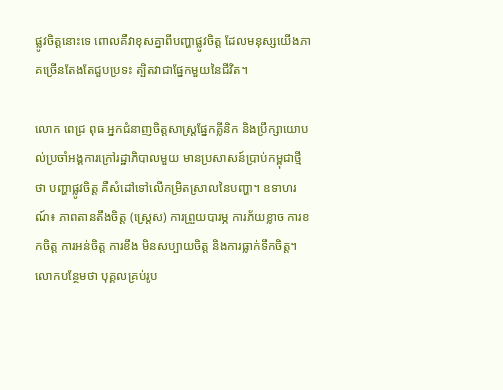ផ្លូវចិត្តនោះទេ ពោលគឺវាខុសគ្នាពីបញ្ហាផ្លូវចិត្ត ដែលមនុស្សយើងភាគច្រើនតែងតែជួបប្រទះ ត្បិតវាជាផ្នែកមួយនៃជីវិត។

លោក ពេជ្រ ពុធ អ្នកជំនាញចិត្តសាស្ត្រផ្នែកគ្លីនិក និងប្រឹក្សាយោបល់ប្រចាំអង្គការក្រៅរដ្ឋាភិបាលមួយ មានប្រសាសន៍ប្រាប់កម្ពុជាថ្មីថា បញ្ហាផ្លូវចិត្ត គឺសំដៅទៅលើកម្រិតស្រាលនៃបញ្ហា។ ឧទាហរណ៍៖ ភាពតានតឹងចិត្ត (ស្ត្រេស) ការព្រួយបារម្ភ ការភ័យខ្លាច ការខកចិត្ត ការអន់ចិត្ត ការខឹង មិនសប្បាយចិត្ត និងការធ្លាក់ទឹកចិត្ត។ លោកបន្ថែមថា បុគ្គលគ្រប់រូប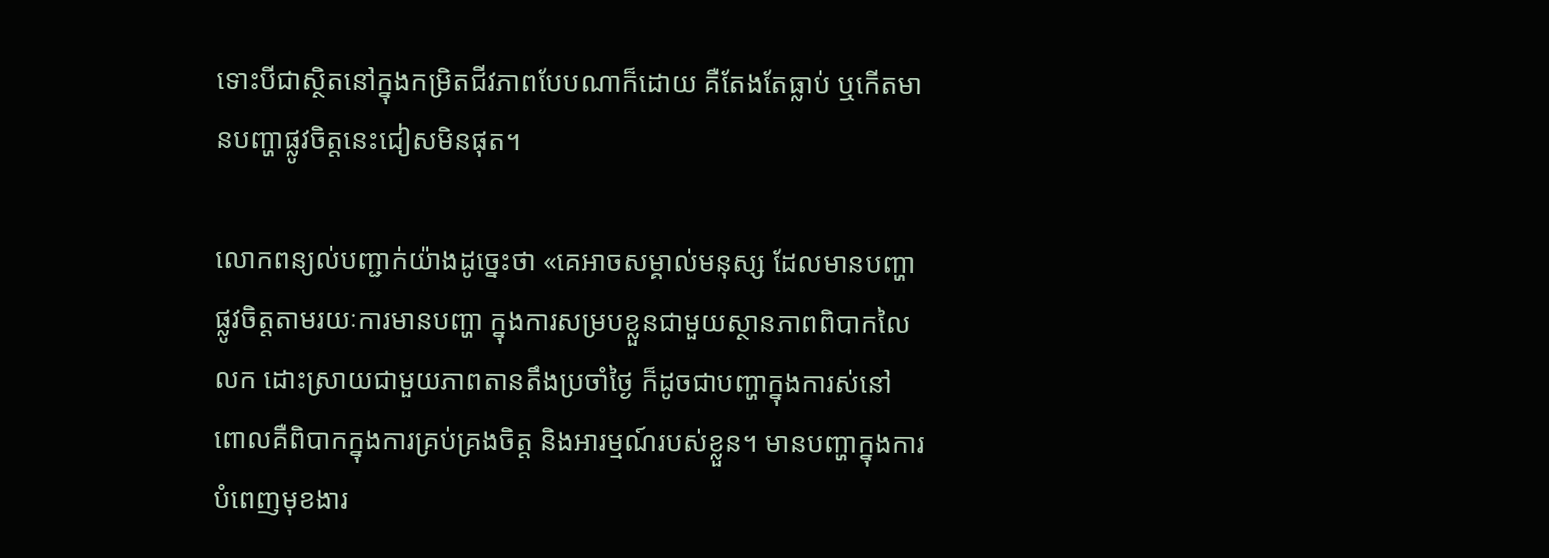ទោះបីជាស្ថិតនៅក្នុងកម្រិតជីវភាពបែបណាក៏ដោយ គឺតែងតែធ្លាប់ ឬកើតមានបញ្ហាផ្លូវចិត្តនេះជៀសមិនផុត។

លោកពន្យល់បញ្ជាក់យ៉ាងដូច្នេះថា «គេអាចសម្គាល់មនុស្ស ដែលមានបញ្ហាផ្លូវចិត្តតាមរយៈការមានបញ្ហា ក្នុងការសម្របខ្លួនជាមួយស្ថានភាពពិបាកលៃលក ដោះស្រាយជាមួយភាពតានតឹងប្រចាំថ្ងៃ ក៏ដូចជាបញ្ហាក្នុងការស់នៅ ពោលគឺពិបាកក្នុងការគ្រប់គ្រងចិត្ត និងអារម្មណ៍របស់ខ្លួន។ មានបញ្ហាក្នុងការបំពេញមុខងារ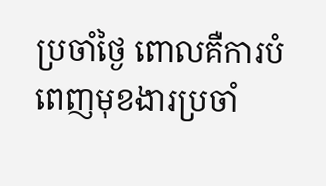ប្រចាំថ្ងៃ ពោលគឺការបំពេញមុខងារប្រចាំ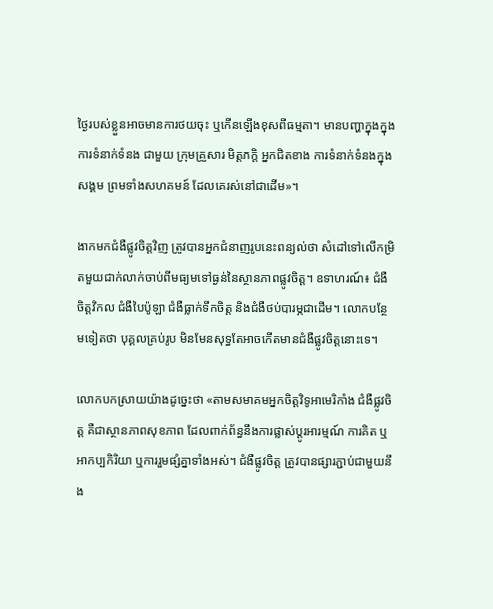ថ្ងៃរបស់ខ្លួនអាចមានការថយចុះ ឬកើនឡើងខុសពីធម្មតា។ មានបញ្ហាក្នុងក្នុងការទំនាក់ទំនង ជាមួយ ក្រុមគ្រួសារ មិត្តភក្តិ អ្នកជិតខាង ការទំនាក់ទំនងក្នុងសង្គម ព្រមទាំងសហគមន៍ ដែលគេរស់នៅជាដើម»។

ងាកមកជំងឺផ្លូវចិត្តវិញ ត្រូវបានអ្នកជំនាញរូបនេះពន្យល់ថា សំដៅទៅលើកម្រិតមួយជាក់លាក់ចាប់ពីមធ្យមទៅធ្ងន់នៃស្ថានភាពផ្លូវចិត្ត។ ឧទាហរណ៍៖ ជំងឺចិត្តវិកល ជំងឺបៃប៉ូឡា ជំងឺធ្លាក់ទឹកចិត្ត និងជំងឺថប់បារម្ភជាដើម។ លោកបន្ថែមទៀតថា បុគ្គលគ្រប់រូប មិនមែនសុទ្ធតែអាចកើតមានជំងឺផ្លូវចិត្តនោះទេ។

លោកបកស្រាយយ៉ាងដូច្នេះថា «តាមសមាគមអ្នកចិត្តវិទូអាមេរិកាំង ជំងឺផ្លូវចិត្ត គឺជាស្ថានភាពសុខភាព ដែលពាក់ព័ន្ធនឹងការផ្លាស់ប្តូរអារម្មណ៍ ការគិត ឬអាកប្បកិរិយា ឬការរួមផ្សំគ្នាទាំងអស់។ ជំងឺផ្លូវចិត្ត ត្រូវបានផ្សារភ្ជាប់ជាមួយនឹង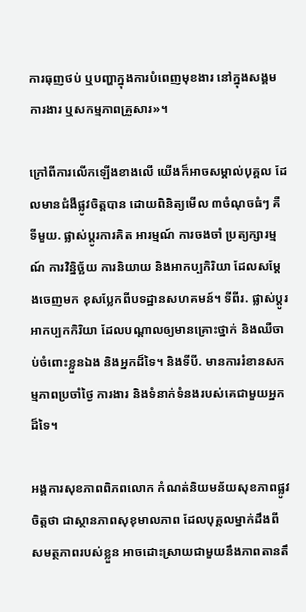ការធុញថប់ ឬបញ្ហាក្នុងការបំពេញមុខងារ នៅក្នុងសង្គម ការងារ ឬសកម្មភាពគ្រួសារ»។

ក្រៅពីការលើកឡើងខាងលើ យើងក៏អាចសម្គាល់បុគ្គល ដែលមានជំងឺផ្លូវចិត្តបាន ដោយពិនិត្យមើល ៣ចំណុចធំៗ គឺទីមួយ. ផ្លាស់ប្ដូរការគិត អារម្មណ៍ ការចងចាំ ប្រត្យក្សារម្មណ៍ ការវិន្និច្ឆ័យ ការនិយាយ និងអាកប្បកិរិយា ដែលសម្ដែងចេញមក ខុសប្លែកពីបទដ្ឋានសហគមន៍។ ទីពីរ. ផ្លាស់ប្ដូរអាកប្បកកិរិយា ដែលបណ្ដាលឲ្យមានគ្រោះថ្នាក់ និងឈឺចាប់ចំពោះខ្លួនឯង និងអ្នកដ៏ទៃ។ និងទីបី. មានការរំខានសកម្មភាពប្រចាំថ្ងៃ ការងារ និងទំនាក់ទំនងរបស់គេជាមួយអ្នកដ៏ទៃ។

អង្គការសុខភាពពិភពលោក កំណត់និយមន័យសុខភាពផ្លូវចិត្តថា ជាស្ថានភាពសុខុមាលភាព ដែលបុគ្គលម្នាក់ដឹងពីសមត្ថភាពរបស់ខ្លួន អាចដោះស្រាយជាមួយនឹងភាពតានតឹ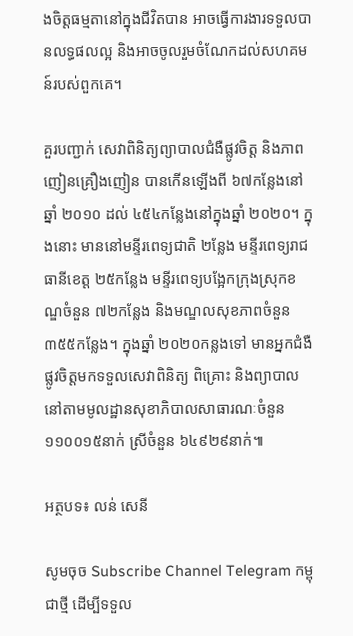ងចិត្តធម្មតានៅក្នុងជីវិតបាន អាចធ្វើការងារទទួលបានលទ្ធផលល្អ និងអាចចូលរួមចំណែកដល់សហគមន៍របស់ពួកគេ។

គួរបញ្ជាក់ សេវាពិនិត្យព្យាបាលជំងឺផ្លូវចិត្ត និងភាពញៀនគ្រឿងញៀន បានកើនឡើងពី ៦៧កន្លែងនៅឆ្នាំ ២០១០ ដល់ ៤៥៤កន្លែងនៅក្នុងឆ្នាំ ២០២០។ ក្នុងនោះ មាននៅមន្ទីរពេទ្យជាតិ ២ន្លែង មន្ទីរពេទ្យរាជធានីខេត្ត ២៥កន្លែង មន្ទីរពេទ្យបង្អែកក្រុងស្រុកខណ្ឌចំនួន ៧២កន្លែង និងមណ្ឌលសុខភាពចំនួន ៣៥៥កន្លែង។ ក្នុងឆ្នាំ ២០២០កន្លងទៅ មានអ្នកជំងឺផ្លូវចិត្តមកទទួលសេវាពិនិត្យ ពិគ្រោះ និងព្យាបាល នៅតាមមូលដ្ឋានសុខាភិបាលសាធារណៈចំនួន១១០០១៥នាក់ ស្រីចំនួន ៦៤៩២៩នាក់៕

អត្ថបទ៖ លន់ សេនី

សូមចុច Subscribe Channel Telegram កម្ពុជាថ្មី ដើម្បីទទួល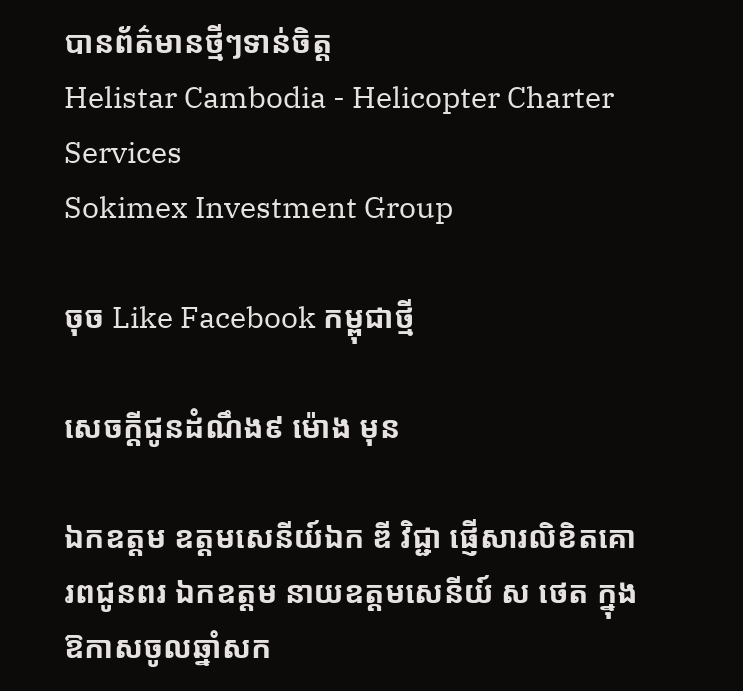បានព័ត៌មានថ្មីៗទាន់ចិត្ត
Helistar Cambodia - Helicopter Charter Services
Sokimex Investment Group

ចុច Like Facebook កម្ពុជាថ្មី

សេចក្ដីជូនដំណឹង៩ ម៉ោង មុន

ឯកឧត្តម ឧត្តមសេនីយ៍ឯក ឌី វិជ្ជា ផ្ញើសារលិខិតគោរពជូនពរ ឯកឧត្ដម នាយឧត្តមសេនីយ៍ ស ថេត ក្នុងឱកាសចូលឆ្នាំសក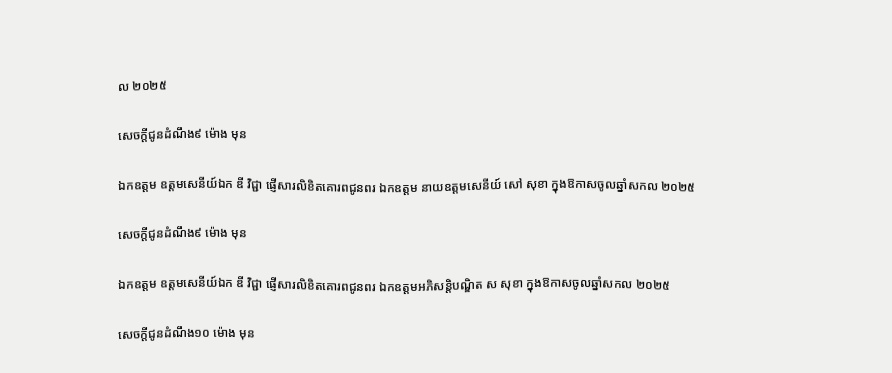ល ២០២៥

សេចក្ដីជូនដំណឹង៩ ម៉ោង មុន

ឯកឧត្តម ឧត្តមសេនីយ៍ឯក ឌី វិជ្ជា ផ្ញើសារលិខិតគោរពជូនពរ ឯកឧត្ដម នាយឧត្ដមសេនីយ៍ សៅ សុខា ក្នុងឱកាសចូលឆ្នាំសកល ២០២៥

សេចក្ដីជូនដំណឹង៩ ម៉ោង មុន

ឯកឧត្តម ឧត្តមសេនីយ៍ឯក ឌី វិជ្ជា ផ្ញើសារលិខិតគោរពជូនពរ ឯកឧត្ដមអភិសន្តិបណ្ឌិត ស សុខា ក្នុងឱកាសចូលឆ្នាំសកល ២០២៥

សេចក្ដីជូនដំណឹង១០ ម៉ោង មុន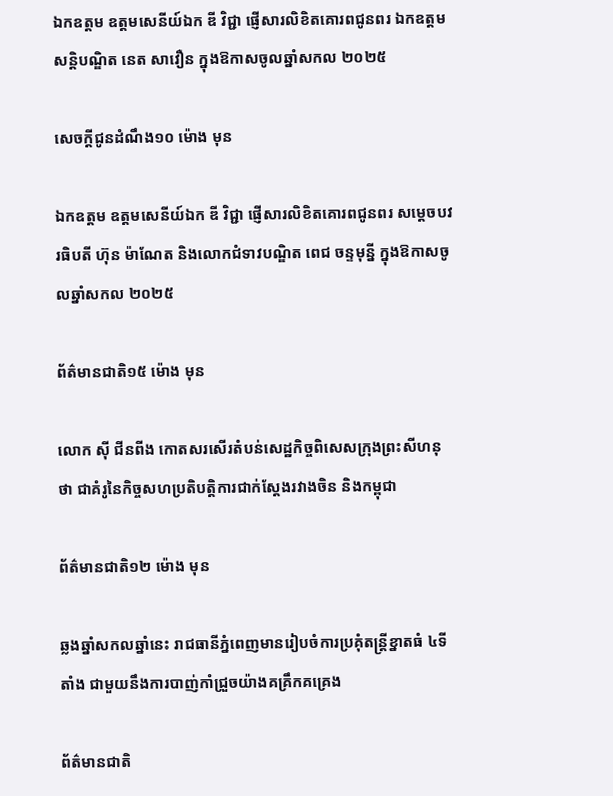ឯកឧត្តម ឧត្តមសេនីយ៍ឯក ឌី វិជ្ជា ផ្ញើសារលិខិតគោរពជូនពរ ឯកឧត្តម សន្តិបណ្ឌិត នេត សាវឿន ក្នុងឱកាសចូលឆ្នាំសកល ២០២៥

សេចក្ដីជូនដំណឹង១០ ម៉ោង មុន

ឯកឧត្តម ឧត្តមសេនីយ៍ឯក ឌី វិជ្ជា ផ្ញើសារលិខិតគោរពជូនពរ សម្ដេចបវរធិបតី ហ៊ុន ម៉ាណែត និងលោកជំទាវបណ្ឌិត ពេជ ចន្ទមុន្នី ក្នុងឱកាសចូលឆ្នាំសកល ២០២៥

ព័ត៌មានជាតិ១៥ ម៉ោង មុន

លោក ស៊ី ជីនពីង កោតសរសើរតំបន់សេដ្ឋកិច្ចពិសេសក្រុងព្រះសីហនុថា ជាគំរូនៃកិច្ចសហប្រតិបត្តិការជាក់ស្តែងរវាងចិន និងកម្ពុជា

ព័ត៌មានជាតិ១២ ម៉ោង មុន

ឆ្លងឆ្នាំសកលឆ្នាំនេះ រាជធានីភ្នំពេញមានរៀបចំការប្រគុំតន្រ្តីខ្នាតធំ ៤ទីតាំង ជាមួយនឹងការបាញ់កាំជ្រួចយ៉ាងគគ្រឹកគគ្រេង

ព័ត៌មានជាតិ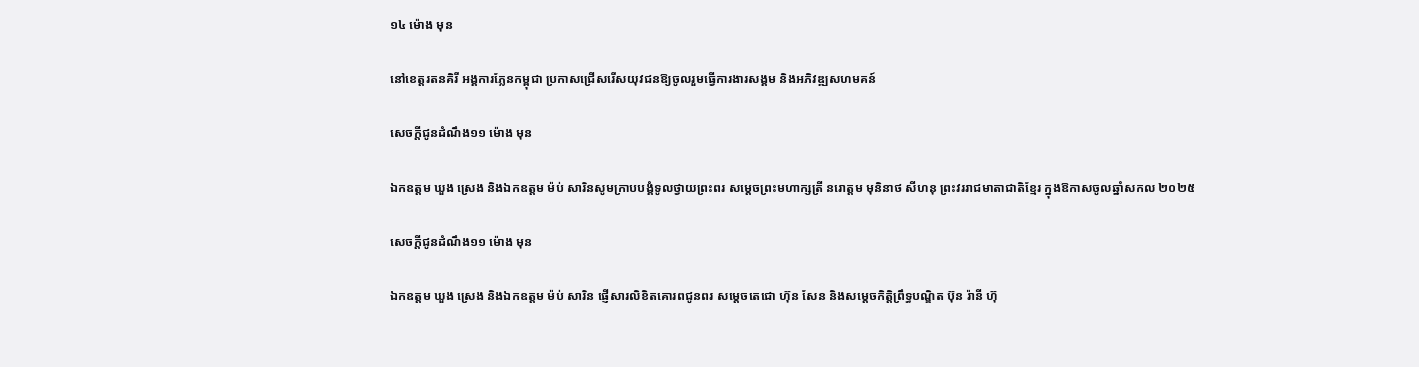១៤ ម៉ោង មុន

នៅខេត្តរតនគិរី អង្គការភ្លែនកម្ពុជា ប្រកាសជ្រើសរើសយុវជនឱ្យចូលរួមធ្វើការងារសង្គម និងអភិវឌ្ឍសហមគន៍

សេចក្ដីជូនដំណឹង១១ ម៉ោង មុន

ឯកឧត្តម ឃួង ស្រេង និងឯកឧត្ដម ម៉ប់ សារិនសូមក្រាបបង្គំទូលថ្វាយព្រះពរ សម្ដេចព្រះមហាក្សត្រី នរោត្ដម មុនិនាថ សីហនុ ព្រះវររាជមាតាជាតិខ្មែរ ក្នុងឱកាសចូលឆ្នាំសកល ២០២៥

សេចក្ដីជូនដំណឹង១១ ម៉ោង មុន

ឯកឧត្តម ឃួង ស្រេង និងឯកឧត្ដម ម៉ប់ សារិន ផ្ញើសារលិខិតគោរពជូនពរ សម្ដេចតេជោ ហ៊ុន សែន និងសម្ដេចកិត្តិព្រឹទ្ធបណ្ឌិត ប៊ុន រ៉ានី ហ៊ុ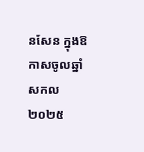នសែន ក្នុងឱកាសចូលឆ្នាំសកល ២០២៥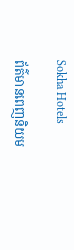Sokha Hotels

ព័ត៌មានពេញនិយម